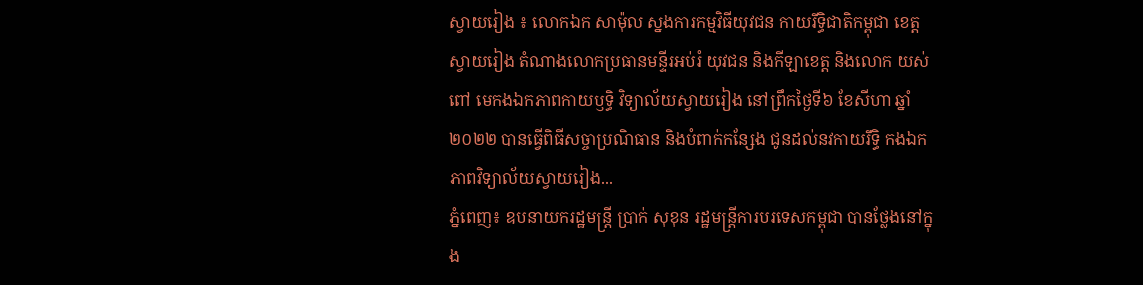ស្វាយរៀង ៖ លោកឯក សាម៉ុល ស្នងការកម្មវិធីយុវជន កាយរីទ្ធិជាតិកម្ពុជា ខេត្តស្វាយរៀង តំណាងលោកប្រធានមន្ទីរអប់រំ យុវជន និងកីឡាខេត្ត និងលោក យស់ ពៅ មេកងឯកភាពកាយឫទ្ធិ វិទ្យាល័យស្វាយរៀង នៅព្រឹកថ្ងៃទី៦ ខែសីហា ឆ្នាំ២០២២ បានធ្វើពិធីសច្ចាប្រណិធាន និងបំពាក់កន្សែង ជូនដល់នវកាយរឹទ្ធិ កងឯកភាពវិទ្យាល័យស្វាយរៀង...
ភ្នំពេញ៖ ឧបនាយករដ្ឋមន្រ្តី ប្រាក់ សុខុន រដ្ឋមន្រ្តីការបរទេសកម្ពុជា បានថ្លែងនៅក្នុង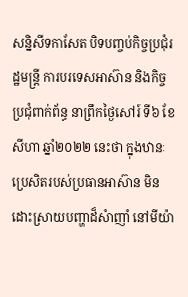សន្និសីទកាសែត បិទបញ្ចប់កិច្ចប្រជុំរដ្ឋមន្រ្តី ការបរទេសអាស៊ាន និងកិច្ចប្រជុំពាក់ព័ន្ធ នាព្រឹកថ្ងៃសៅរ៍ ទី៦ ខែសីហា ឆ្នាំ២០២២ នេះថា ក្នុងឋានៈប្រេសិតរបស់ប្រធានអាស៊ាន មិនដោះស្រាយបញ្ហាដ៏សំាញាំ នៅមីយ៉ា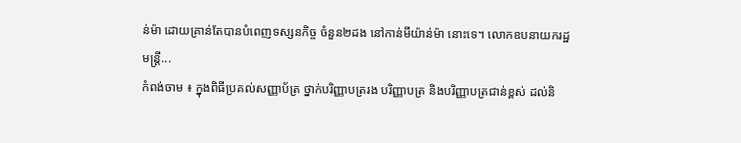ន់ម៉ា ដោយគ្រាន់តែបានបំពេញទស្សនកិច្ច ចំនួន២ដង នៅកាន់មីយ៉ាន់ម៉ា នោះទេ។ លោកឧបនាយករដ្ឋមន្រ្តី...
កំពង់ចាម ៖ ក្នុងពិធីប្រគល់សញ្ញាប័ត្រ ថ្នាក់បរិញ្ញាបត្ររង បរិញ្ញាបត្រ និងបរិញ្ញាបត្រជាន់ខ្ពស់ ដល់និ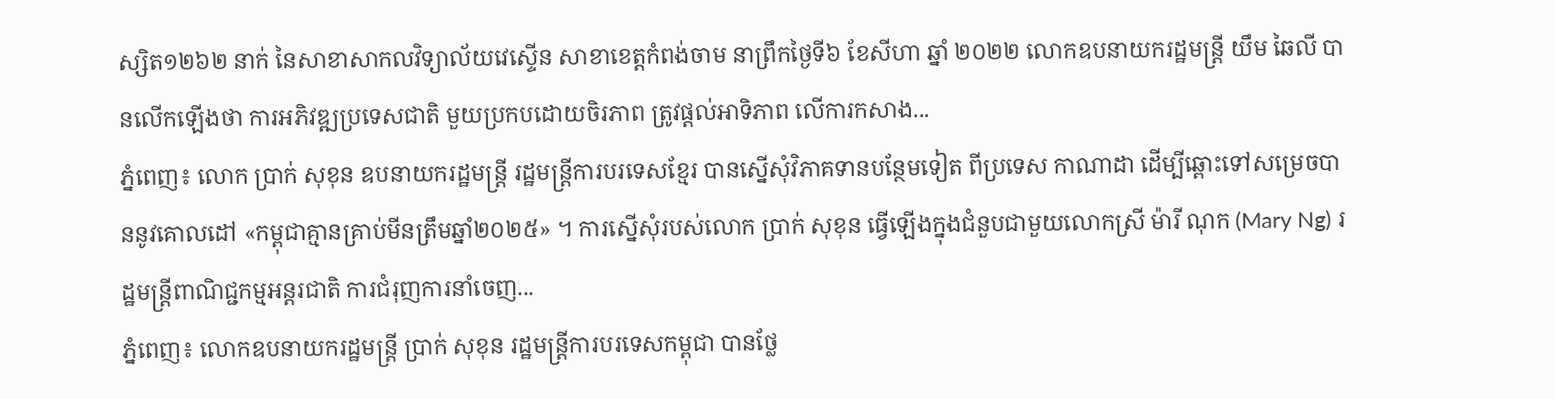ស្សិត១២៦២ នាក់ នៃសាខាសាកលវិទ្យាល័យវេស្ទើន សាខាខេត្តកំពង់ចាម នាព្រឹកថ្ងៃទី៦ ខែសីហា ឆ្នាំ ២០២២ លោកឧបនាយករដ្ឋមន្ត្រី យឹម ឆៃលី បានលើកឡើងថា ការអភិវឌ្ឍប្រទេសជាតិ មួយប្រកបដោយចិរភាព ត្រូវផ្តល់អាទិភាព លើការកសាង...
ភ្នំពេញ៖ លោក ប្រាក់ សុខុន ឧបនាយករដ្ឋមន្ត្រី រដ្ឋមន្ត្រីការបរទេសខ្មែរ បានស្នើសុំវិភាគទានបន្ថែមទៀត ពីប្រទេស កាណាដា ដើម្បីឆ្ពោះទៅសម្រេចបាននូវគោលដៅ «កម្ពុជាគ្មានគ្រាប់មីនត្រឹមឆ្នាំ២០២៥» ។ ការស្នើសុំរបស់លោក ប្រាក់ សុខុន ធ្វើឡើងក្នុងជំនួបជាមួយលោកស្រី ម៉ារី ណុក (Mary Ng) រដ្ឋមន្រ្តីពាណិជ្ជកម្មអន្តរជាតិ ការជំរុញការនាំចេញ...
ភ្នំពេញ៖ លោកឧបនាយករដ្ឋមន្ត្រី ប្រាក់ សុខុន រដ្ឋមន្ត្រីការបរទេសកម្ពុជា បានថ្លែ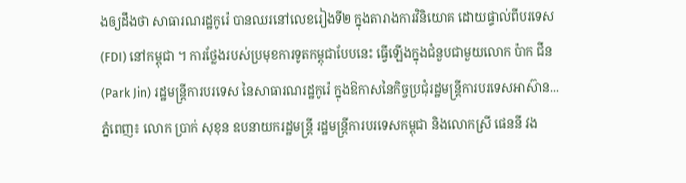ងឲ្យដឹងថា សាធារណរដ្ឋកូរ៉េ បានឈរនៅលេខរៀងទី២ ក្នុងតារាងការវិនិយោគ ដោយផ្ទាល់ពីបរទេស (FDI) នៅកម្ពុជា ។ ការថ្លែងរបស់ប្រមុខការទូតកម្ពុជាបែបនេះ ធ្វើឡើងក្នុងជំនួបជាមួយលោក ប៉ាក ជីន (Park Jin) រដ្ឋមន្ត្រីការបរទេស នៃសាធារណរដ្ឋកូរ៉េ ក្នុងឱកាសនៃកិច្ចប្រជុំរដ្ឋមន្ត្រីការបរទេសអាស៊ាន...
ភ្នំពេញ៖ លោក ប្រាក់ សុខុន ឧបនាយករដ្ឋមន្ត្រី រដ្ឋមន្ត្រីការបរទេសកម្ពុជា និងលោកស្រី ផេននី វង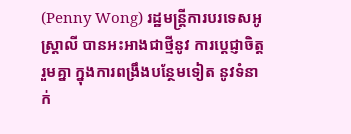(Penny Wong) រដ្ឋមន្ត្រីការបរទេសអូស្ត្រាលី បានអះអាងជាថ្មីនូវ ការប្តេជ្ញាចិត្តរួមគ្នា ក្នុងការពង្រឹងបន្ថែមទៀត នូវទំនាក់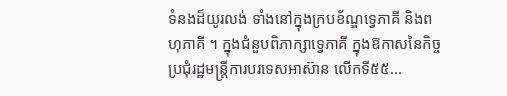ទំនងដ៏យូរលង់ ទាំងនៅក្នុងក្របខ័ណ្ឌទ្វេភាគី និងពហុភាគី ។ ក្នុងជំនួបពិភាក្សាទ្វេភាគី ក្នុងឱកាសនៃកិច្ចប្រជុំរដ្ឋមន្ត្រីការបរទេសអាស៊ាន លើកទី៥៥...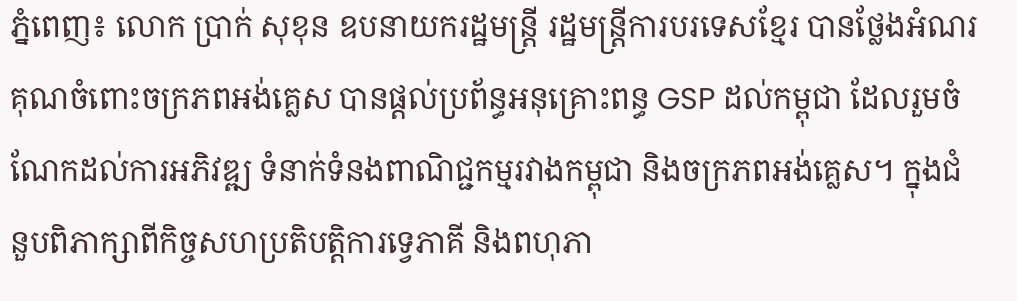ភ្នំពេញ៖ លោក ប្រាក់ សុខុន ឧបនាយករដ្ឋមន្ត្រី រដ្ឋមន្ត្រីការបរទេសខ្មែរ បានថ្លែងអំណរគុណចំពោះចក្រភពអង់គ្លេស បានផ្តល់ប្រព័ន្ធអនុគ្រោះពន្ធ GSP ដល់កម្ពុជា ដែលរួមចំណែកដល់ការអភិវឌ្ឍ ទំនាក់ទំនងពាណិជ្ជកម្មរវាងកម្ពុជា និងចក្រភពអង់គ្លេស។ ក្នុងជំនួបពិភាក្សាពីកិច្ចសហប្រតិបត្តិការទ្វេភាគី និងពហុភា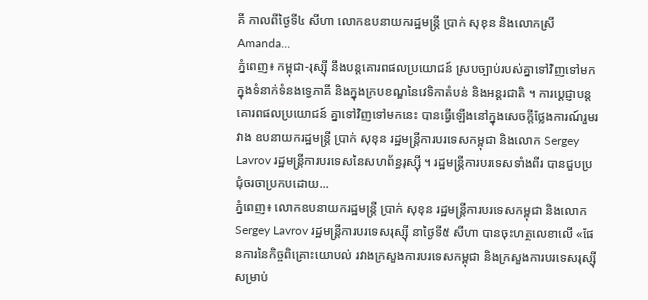គី កាលពីថ្ងៃទី៤ សីហា លោកឧបនាយករដ្ឋមន្ត្រី ប្រាក់ សុខុន និងលោកស្រី Amanda...
ភ្នំពេញ៖ កម្ពុជា-រុស្ស៊ី នឹងបន្តគោរពផលប្រយោជន៍ ស្របច្បាប់របស់គ្នាទៅវិញទៅមក ក្នុងទំនាក់ទំនងទ្វេភាគី និងក្នុងក្របខណ្ឌនៃវេទិកាតំបន់ និងអន្តរជាតិ ។ ការប្ដេជ្ញាបន្តគោរពផលប្រយោជន៍ គ្នាទៅវិញទៅមកនេះ បានធ្វើឡើងនៅក្នុងសេចក្ដីថ្លែងការណ៍រួមរវាង ឧបនាយករដ្ឋមន្ត្រី ប្រាក់ សុខុន រដ្ឋមន្ត្រីការបរទេសកម្ពុជា និងលោក Sergey Lavrov រដ្ឋមន្ត្រីការបរទេសនៃសហព័ន្ធរុស្ស៊ី ។ រដ្ឋមន្ត្រីការបរទេសទាំងពីរ បានជួបប្រជុំចរចាប្រកបដោយ...
ភ្នំពេញ៖ លោកឧបនាយករដ្ឋមន្ត្រី ប្រាក់ សុខុន រដ្ឋមន្ត្រីការបរទេសកម្ពុជា និងលោក Sergey Lavrov រដ្ឋមន្ត្រីការបរទេសរុស្ស៊ី នាថ្ងៃទី៥ សីហា បានចុះហត្ថលេខាលើ «ផែនការនៃកិច្ចពិគ្រោះយោបល់ រវាងក្រសួងការបរទេសកម្ពុជា និងក្រសួងការបរទេសរុស្ស៊ី សម្រាប់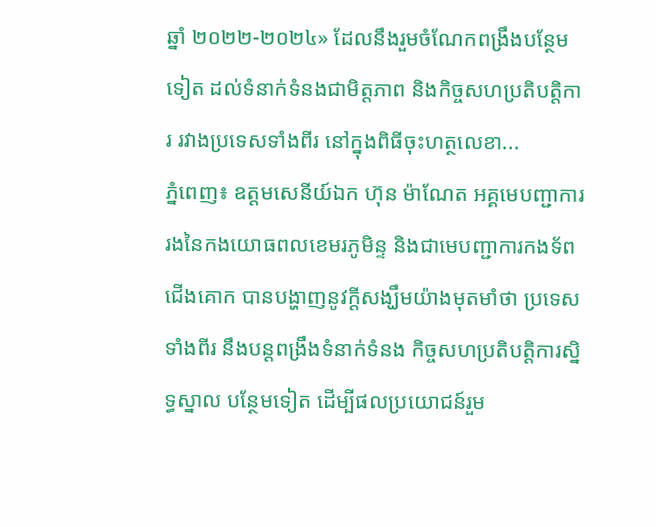ឆ្នាំ ២០២២-២០២៤» ដែលនឹងរួមចំណែកពង្រឹងបន្ថែមទៀត ដល់ទំនាក់ទំនងជាមិត្តភាព និងកិច្ចសហប្រតិបត្តិការ រវាងប្រទេសទាំងពីរ នៅក្នុងពិធីចុះហត្ថលេខា...
ភ្នំពេញ៖ ឧត្តមសេនីយ៍ឯក ហ៊ុន ម៉ាណែត អគ្គមេបញ្ជាការរងនៃកងយោធពលខេមរភូមិន្ទ និងជាមេបញ្ជាការកងទ័ពជើងគោក បានបង្ហាញនូវក្ដីសង្ឃឹមយ៉ាងមុតមាំថា ប្រទេសទាំងពីរ នឹងបន្តពង្រឹងទំនាក់ទំនង កិច្ចសហប្រតិបត្តិការស្និទ្ធស្នាល បន្ថែមទៀត ដើម្បីផលប្រយោជន៍រួម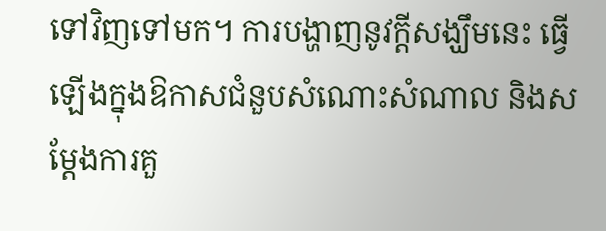ទៅវិញទៅមក។ ការបង្ហាញនូវក្ដីសង្ឃឹមនេះ ធ្វើឡើងក្នុងឱកាសជំនួបសំណោះសំណាល និងសម្តែងការគួ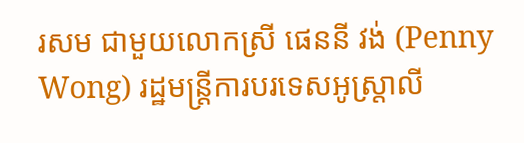រសម ជាមួយលោកស្រី ផេននី វង់ (Penny Wong) រដ្ឋមន្ត្រីការបរទេសអូស្រ្តាលី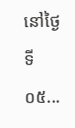នៅថ្ងៃទី០៥...